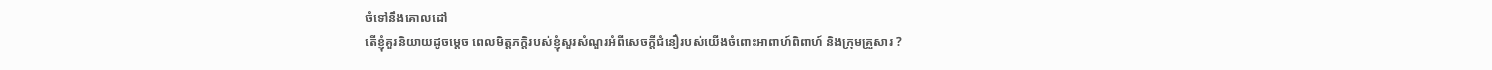ចំទៅនឹងគោលដៅ
តើខ្ញុំគួរនិយាយដូចម្តេច ពេលមិត្តភក្តិរបស់ខ្ញុំសួរសំណួរអំពីសេចក្តីជំនឿរបស់យើងចំពោះអាពាហ៍ពិពាហ៍ និងក្រុមគ្រួសារ ?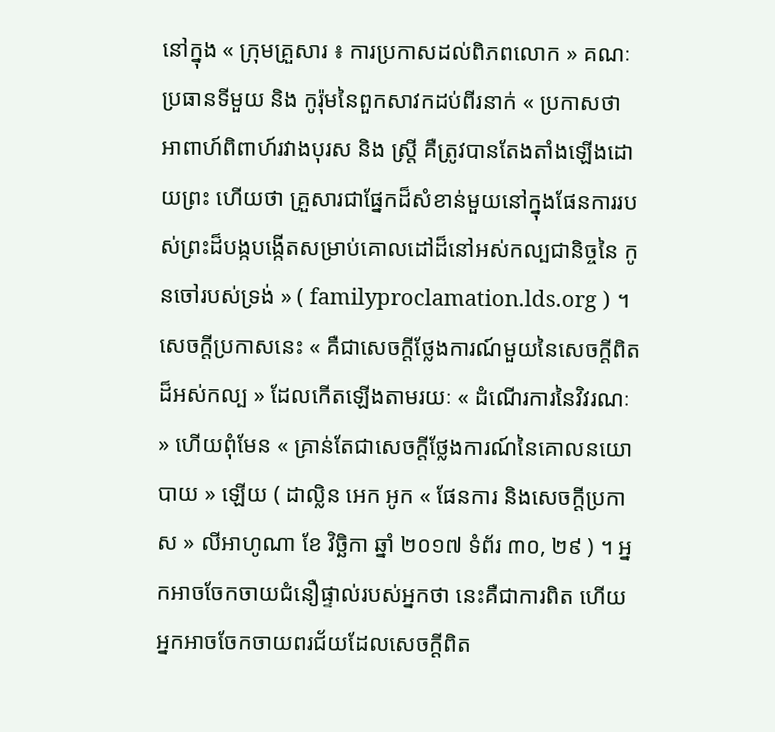នៅក្នុង « ក្រុមគ្រួសារ ៖ ការប្រកាសដល់ពិភពលោក » គណៈប្រធានទីមួយ និង កូរ៉ុមនៃពួកសាវកដប់ពីរនាក់ « ប្រកាសថា អាពាហ៍ពិពាហ៍រវាងបុរស និង ស្ត្រី គឺត្រូវបានតែងតាំងឡើងដោយព្រះ ហើយថា គ្រួសារជាផ្នែកដ៏សំខាន់មួយនៅក្នុងផែនការរបស់ព្រះដ៏បង្កបង្កើតសម្រាប់គោលដៅដ៏នៅអស់កល្បជានិច្ចនៃ កូនចៅរបស់ទ្រង់ » ( familyproclamation.lds.org ) ។
សេចក្តីប្រកាសនេះ « គឺជាសេចក្តីថ្លែងការណ៍មួយនៃសេចក្តីពិតដ៏អស់កល្ប » ដែលកើតឡើងតាមរយៈ « ដំណើរការនៃវិវរណៈ » ហើយពុំមែន « គ្រាន់តែជាសេចក្តីថ្លែងការណ៍នៃគោលនយោបាយ » ឡើយ ( ដាល្លិន អេក អូក « ផែនការ និងសេចក្តីប្រកាស » លីអាហូណា ខែ វិច្ឆិកា ឆ្នាំ ២០១៧ ទំព័រ ៣០, ២៩ ) ។ អ្នកអាចចែកចាយជំនឿផ្ទាល់របស់អ្នកថា នេះគឺជាការពិត ហើយអ្នកអាចចែកចាយពរជ័យដែលសេចក្តីពិត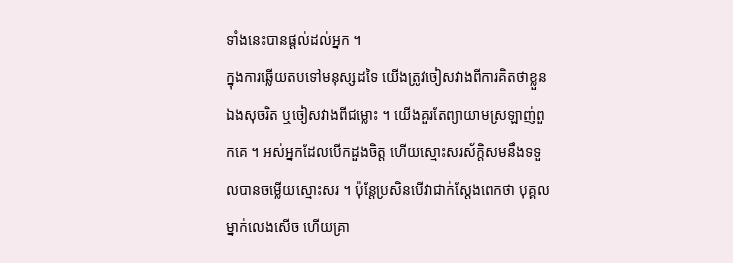ទាំងនេះបានផ្តល់ដល់អ្នក ។
ក្នុងការឆ្លើយតបទៅមនុស្សដទៃ យើងត្រូវចៀសវាងពីការគិតថាខ្លួនឯងសុចរិត ឬចៀសវាងពីជម្លោះ ។ យើងគួរតែព្យាយាមស្រឡាញ់ពួកគេ ។ អស់អ្នកដែលបើកដួងចិត្ត ហើយស្មោះសរស័ក្តិសមនឹងទទួលបានចម្លើយស្មោះសរ ។ ប៉ុន្តែប្រសិនបើវាជាក់ស្តែងពេកថា បុគ្គលម្នាក់លេងសើច ហើយគ្រា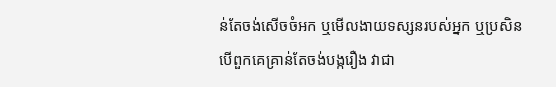ន់តែចង់សើចចំអក ឬមើលងាយទស្សនរបស់អ្នក ឬប្រសិនបើពួកគេគ្រាន់តែចង់បង្ករឿង វាជា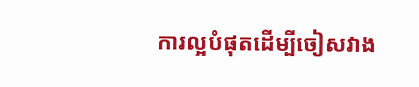ការល្អបំផុតដើម្បីចៀសវាង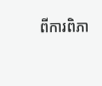ពីការពិភា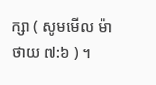ក្សា ( សូមមើល ម៉ាថាយ ៧:៦ ) ។